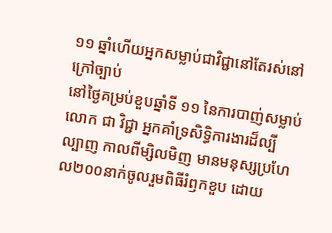១១ ឆ្នាំហើយអ្នកសម្លាប់ជាវិជ្ជានៅតែរស់នៅក្រៅច្បាប់
នៅថ្ងៃគម្រប់ខួបឆ្នាំទី ១១ នៃការបាញ់សម្លាប់លោក ជា វិជ្ជា អ្នកគាំទ្រសិទិ្ធការងារដ៏ល្បីល្បាញ កាលពីម្សិលមិញ មានមនុស្សប្រហែល២០០នាក់ចូលរួមពិធីរំឭកខួប ដោយ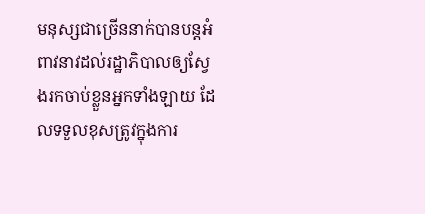មនុស្សជាច្រើននាក់បានបន្តអំពាវនាវដល់រដ្ឋាភិបាលឲ្យស្វែងរកចាប់ខ្លួនអ្នកទាំងឡាយ ដែលទទួលខុសត្រូវក្នុងការ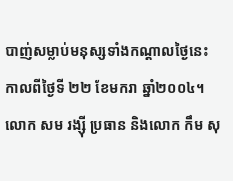បាញ់សម្លាប់មនុស្សទាំងកណ្តាលថ្ងៃនេះ កាលពីថ្ងៃទី ២២ ខែមករា ឆ្នាំ២០០៤។ លោក សម រង្ស៊ី ប្រធាន និងលោក កឹម សុ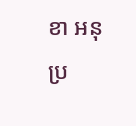ខា អនុប្រ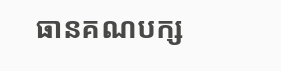ធានគណបក្ស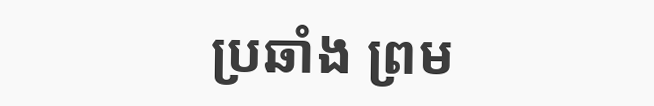ប្រឆាំង ព្រម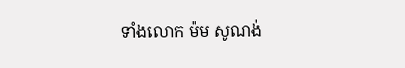ទាំងលោក ម៉ម សូណង់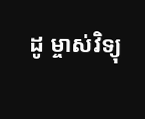ដូ ម្ចាស់វិទ្យុ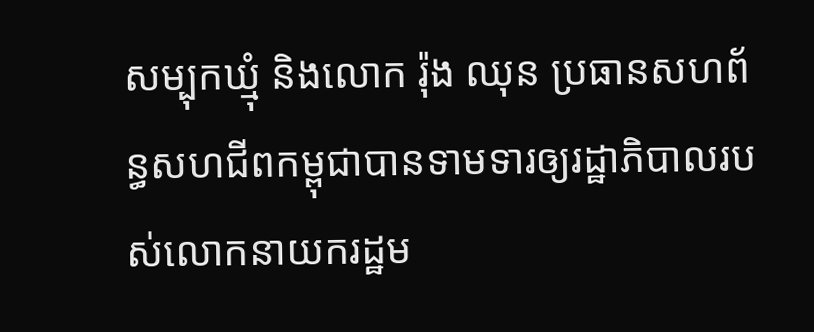សម្បុកឃ្មុំ និងលោក រ៉ុង ឈុន ប្រធានសហព័ន្ធសហជីពកម្ពុជាបានទាមទារឲ្យរដ្ឋាភិបាលរបស់លោកនាយករដ្ឋម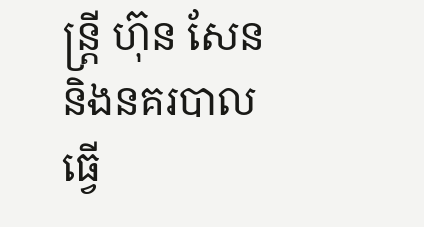ន្រ្តី ហ៊ុន សែន និងនគរបាល ធ្វើ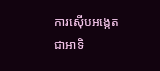ការស៊ើបអង្កេតជាអាទិ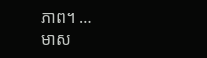ភាព។ …
មាស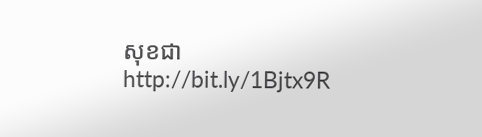សុខជា
http://bit.ly/1Bjtx9R